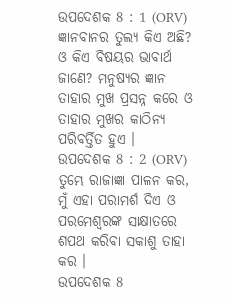ଉପଦେଶକ 8 : 1 (ORV)
ଜ୍ଞାନବାନର ତୁଲ୍ୟ କିଏ ଅଛି? ଓ କିଏ ବିଷୟର ଭାବାର୍ଥ ଜାଣେ? ମନୁଷ୍ୟର ଜ୍ଞାନ ତାହାର ମୁଖ ପ୍ରସନ୍ନ କରେ ଓ ତାହାର ମୁଖର କାଠିନ୍ୟ ପରିବର୍ତ୍ତିତ ହୁଏ ।
ଉପଦେଶକ 8 : 2 (ORV)
ତୁମ୍ଭେ ରାଜାଜ୍ଞା ପାଳନ କର, ମୁଁ ଏହା ପରାମର୍ଶ ଦିଏ ଓ ପରମେଶ୍ଵରଙ୍କ ସାକ୍ଷାତରେ ଶପଥ କରିବା ସକାଶୁ ତାହା କର ।
ଉପଦେଶକ 8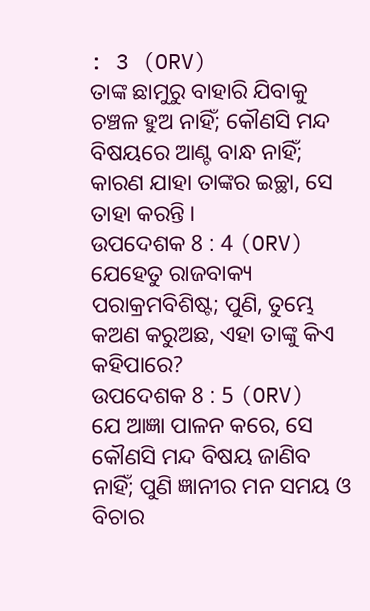: 3 (ORV)
ତାଙ୍କ ଛାମୁରୁ ବାହାରି ଯିବାକୁ ଚଞ୍ଚଳ ହୁଅ ନାହିଁ; କୌଣସି ମନ୍ଦ ବିଷୟରେ ଆଣ୍ଟ ବାନ୍ଧ ନାହିଁ; କାରଣ ଯାହା ତାଙ୍କର ଇଚ୍ଛା, ସେ ତାହା କରନ୍ତି ।
ଉପଦେଶକ 8 : 4 (ORV)
ଯେହେତୁ ରାଜବାକ୍ୟ ପରାକ୍ରମବିଶିଷ୍ଟ; ପୁଣି, ତୁମ୍ଭେ କଅଣ କରୁଅଛ, ଏହା ତାଙ୍କୁ କିଏ କହିପାରେ?
ଉପଦେଶକ 8 : 5 (ORV)
ଯେ ଆଜ୍ଞା ପାଳନ କରେ, ସେ କୌଣସି ମନ୍ଦ ବିଷୟ ଜାଣିବ ନାହିଁ; ପୁଣି ଜ୍ଞାନୀର ମନ ସମୟ ଓ ବିଚାର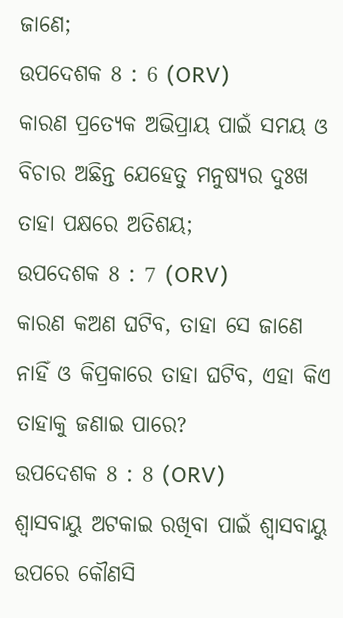ଜାଣେ;
ଉପଦେଶକ 8 : 6 (ORV)
କାରଣ ପ୍ରତ୍ୟେକ ଅଭିପ୍ରାୟ ପାଇଁ ସମୟ ଓ ବିଚାର ଅଛିନ୍ତ ଯେହେତୁ ମନୁଷ୍ୟର ଦୁଃଖ ତାହା ପକ୍ଷରେ ଅତିଶୟ;
ଉପଦେଶକ 8 : 7 (ORV)
କାରଣ କଅଣ ଘଟିବ, ତାହା ସେ ଜାଣେ ନାହିଁ ଓ କିପ୍ରକାରେ ତାହା ଘଟିବ, ଏହା କିଏ ତାହାକୁ ଜଣାଇ ପାରେ?
ଉପଦେଶକ 8 : 8 (ORV)
ଶ୍ଵାସବାୟୁ ଅଟକାଇ ରଖିବା ପାଇଁ ଶ୍ଵାସବାୟୁ ଉପରେ କୌଣସି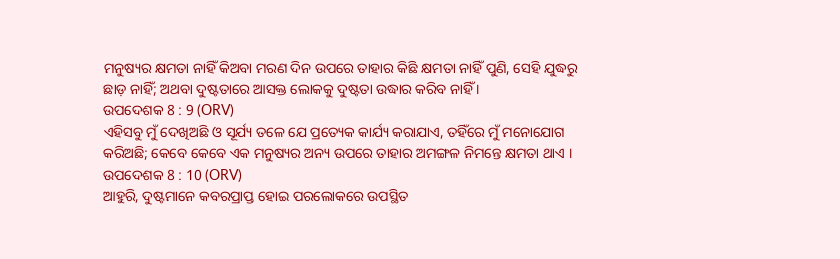ମନୁଷ୍ୟର କ୍ଷମତା ନାହିଁ କିଅବା ମରଣ ଦିନ ଉପରେ ତାହାର କିଛି କ୍ଷମତା ନାହିଁ ପୁଣି, ସେହି ଯୁଦ୍ଧରୁ ଛାଡ଼ ନାହିଁ; ଅଥବା ଦୁଷ୍ଟତାରେ ଆସକ୍ତ ଲୋକକୁ ଦୁଷ୍ଟତା ଉଦ୍ଧାର କରିବ ନାହିଁ ।
ଉପଦେଶକ 8 : 9 (ORV)
ଏହିସବୁ ମୁଁ ଦେଖିଅଛି ଓ ସୂର୍ଯ୍ୟ ତଳେ ଯେ ପ୍ରତ୍ୟେକ କାର୍ଯ୍ୟ କରାଯାଏ, ତହିଁରେ ମୁଁ ମନୋଯୋଗ କରିଅଛି; କେବେ କେବେ ଏକ ମନୁଷ୍ୟର ଅନ୍ୟ ଉପରେ ତାହାର ଅମଙ୍ଗଳ ନିମନ୍ତେ କ୍ଷମତା ଥାଏ ।
ଉପଦେଶକ 8 : 10 (ORV)
ଆହୁରି, ଦୁଷ୍ଟମାନେ କବରପ୍ରାପ୍ତ ହୋଇ ପରଲୋକରେ ଉପସ୍ଥିତ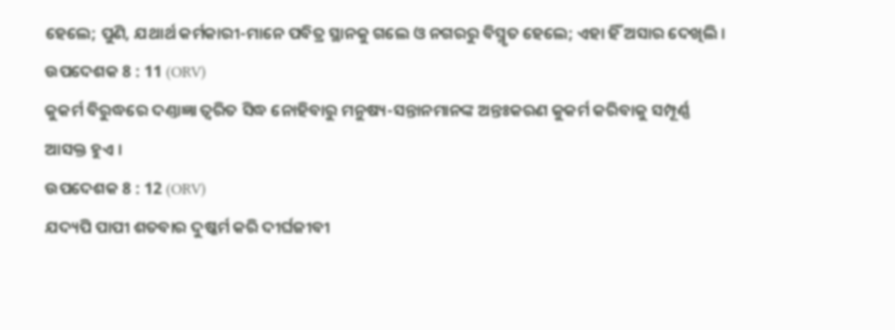ହେଲେ; ପୁଣି, ଯଥାର୍ଥ କର୍ମକାରୀ-ମାନେ ପବିତ୍ର ସ୍ଥାନକୁ ଗଲେ ଓ ନଗରରୁ ବିସ୍ମୃତ ହେଲେ; ଏହା ହିଁ ଅସାର ଦେଖିଲି ।
ଉପଦେଶକ 8 : 11 (ORV)
କୁକର୍ମ ବିରୁଦ୍ଧରେ ଦଣ୍ତାଜ୍ଞା ତ୍ଵରିତ ସିଦ୍ଧ ନୋହିବାରୁ ମନୁଷ୍ୟ-ସନ୍ତାନମାନଙ୍କ ଅନ୍ତଃକରଣ କୁକର୍ମ କରିବାକୁ ସମ୍ପୂର୍ଣ୍ଣ ଆସକ୍ତ ହୁଏ ।
ଉପଦେଶକ 8 : 12 (ORV)
ଯଦ୍ୟପି ପାପୀ ଶତବାର ଦୁଷ୍କର୍ମ କରି ଦୀର୍ଘଜୀବୀ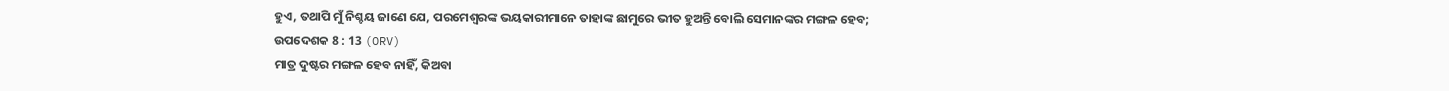ହୁଏ, ତଥାପି ମୁଁ ନିଶ୍ଚୟ ଜାଣେ ଯେ, ପରମେଶ୍ଵରଙ୍କ ଭୟକାରୀମାନେ ତାହାଙ୍କ ଛାମୁରେ ଭୀତ ହୁଅନ୍ତି ବୋଲି ସେମାନଙ୍କର ମଙ୍ଗଳ ହେବ;
ଉପଦେଶକ 8 : 13 (ORV)
ମାତ୍ର ଦୁଷ୍ଟର ମଙ୍ଗଳ ହେବ ନାହିଁ, କିଅବା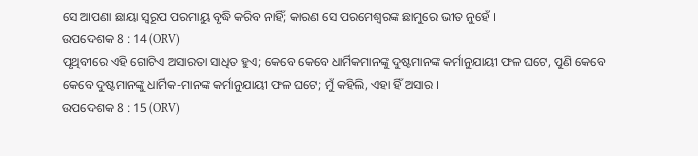ସେ ଆପଣା ଛାୟା ସ୍ଵରୂପ ପରମାୟୁ ବୃଦ୍ଧି କରିବ ନାହିଁ; କାରଣ ସେ ପରମେଶ୍ଵରଙ୍କ ଛାମୁରେ ଭୀତ ନୁହେଁ ।
ଉପଦେଶକ 8 : 14 (ORV)
ପୃଥିବୀରେ ଏହି ଗୋଟିଏ ଅସାରତା ସାଧିତ ହୁଏ; କେବେ କେବେ ଧାର୍ମିକମାନଙ୍କୁ ଦୁଷ୍ଟମାନଙ୍କ କର୍ମାନୁଯାୟୀ ଫଳ ଘଟେ, ପୁଣି କେବେ କେବେ ଦୁଷ୍ଟମାନଙ୍କୁ ଧାର୍ମିକ-ମାନଙ୍କ କର୍ମାନୁଯାୟୀ ଫଳ ଘଟେ; ମୁଁ କହିଲି, ଏହା ହିଁ ଅସାର ।
ଉପଦେଶକ 8 : 15 (ORV)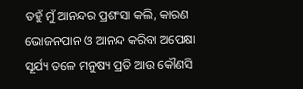ତହୁଁ ମୁଁ ଆନନ୍ଦର ପ୍ରଶଂସା କଲି, କାରଣ ଭୋଜନପାନ ଓ ଆନନ୍ଦ କରିବା ଅପେକ୍ଷା ସୂର୍ଯ୍ୟ ତଳେ ମନୁଷ୍ୟ ପ୍ରତି ଆଉ କୌଣସି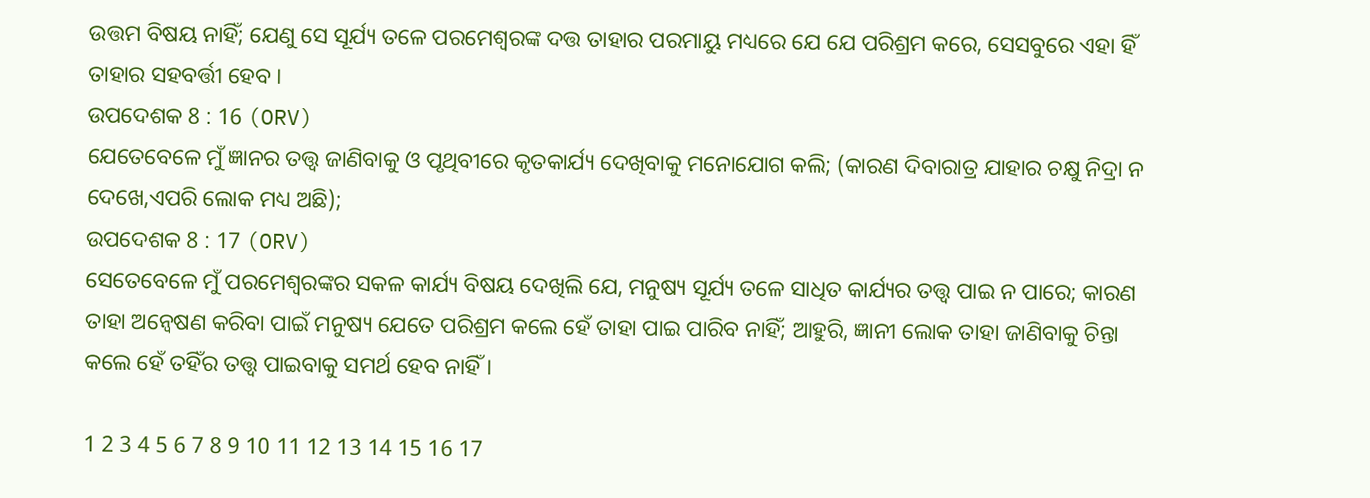ଉତ୍ତମ ବିଷୟ ନାହିଁ; ଯେଣୁ ସେ ସୂର୍ଯ୍ୟ ତଳେ ପରମେଶ୍ଵରଙ୍କ ଦତ୍ତ ତାହାର ପରମାୟୁ ମଧ୍ୟରେ ଯେ ଯେ ପରିଶ୍ରମ କରେ, ସେସବୁରେ ଏହା ହିଁ ତାହାର ସହବର୍ତ୍ତୀ ହେବ ।
ଉପଦେଶକ 8 : 16 (ORV)
ଯେତେବେଳେ ମୁଁ ଜ୍ଞାନର ତତ୍ତ୍ଵ ଜାଣିବାକୁ ଓ ପୃଥିବୀରେ କୃତକାର୍ଯ୍ୟ ଦେଖିବାକୁ ମନୋଯୋଗ କଲି; (କାରଣ ଦିବାରାତ୍ର ଯାହାର ଚକ୍ଷୁ ନିଦ୍ରା ନ ଦେଖେ,ଏପରି ଲୋକ ମଧ୍ୟ ଅଛି);
ଉପଦେଶକ 8 : 17 (ORV)
ସେତେବେଳେ ମୁଁ ପରମେଶ୍ଵରଙ୍କର ସକଳ କାର୍ଯ୍ୟ ବିଷୟ ଦେଖିଲି ଯେ, ମନୁଷ୍ୟ ସୂର୍ଯ୍ୟ ତଳେ ସାଧିତ କାର୍ଯ୍ୟର ତତ୍ତ୍ଵ ପାଇ ନ ପାରେ; କାରଣ ତାହା ଅନ୍ଵେଷଣ କରିବା ପାଇଁ ମନୁଷ୍ୟ ଯେତେ ପରିଶ୍ରମ କଲେ ହେଁ ତାହା ପାଇ ପାରିବ ନାହିଁ; ଆହୁରି, ଜ୍ଞାନୀ ଲୋକ ତାହା ଜାଣିବାକୁ ଚିନ୍ତା କଲେ ହେଁ ତହିଁର ତତ୍ତ୍ଵ ପାଇବାକୁ ସମର୍ଥ ହେବ ନାହିଁ ।

1 2 3 4 5 6 7 8 9 10 11 12 13 14 15 16 17